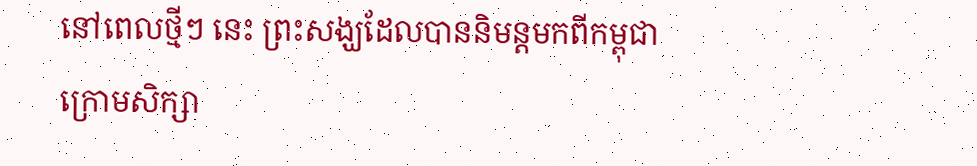នៅពេលថ្មីៗ នេះ ព្រះសង្ឃដែលបាននិមន្តមកពីកម្ពុជាក្រោមសិក្សា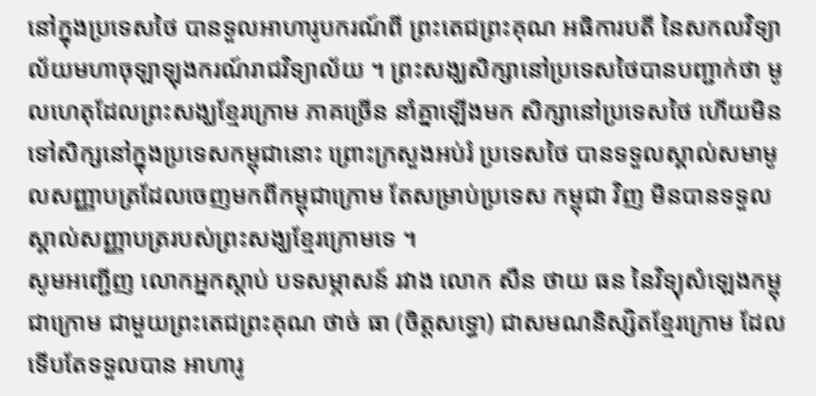នៅក្នុងប្រទេសថៃ បានទួលអាហារូបករណ៍ពី ព្រះតេជព្រះគុណ អធិការបតី នៃសកលវិទ្យាល័យមហាចុឡាឡុងករណ៍រាជវិទ្យាល័យ ។ ព្រះសង្ឃសិក្សានៅប្រទេសថៃបានបញ្ជាក់ថា មូលហេតុដែលព្រះសង្ឃខ្មែរក្រោម ភាគច្រើន នាំគ្នាឡើងមក សិក្សានៅប្រទេសថៃ ហើយមិនទៅសិក្សនៅក្នុងប្រទេសកម្ពុជានោះ ព្រោះក្រសួងអប់រំ ប្រទេសថៃ បានទទួលស្គាល់សមាមូលសញ្ញាបត្រដែលចេញមកពីកម្ពុជាក្រោម តែសម្រាប់ប្រទេស កម្ពុជា វិញ មិនបានទទួលស្គាល់សញ្ញាបត្ររបស់ព្រះសង្ឃខ្មែរក្រោមទេ ។
សូមអញ្ជើញ លោកអ្នកស្ដាប់ បទសម្ភាសន៍ រវាង លោក សឺន ថាយ ធន នៃវិទ្យុសំឡេងកម្ពុជាក្រោម ជាមួយព្រះតេជព្រះគុណ ថាច់ ធា (ចិត្តសទ្ធោ) ជាសមណនិស្សិតខ្មែរក្រោម ដែលទើបតែទទួលបាន អាហារូ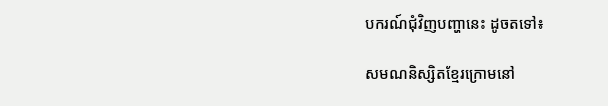បករណ៍ជុំវិញបញ្ហានេះ ដូចតទៅ៖

សមណនិស្សិតខ្មែរក្រោមនៅ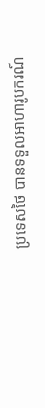ប្រទេសថៃ បានទទួលអាហារូបករណ៍